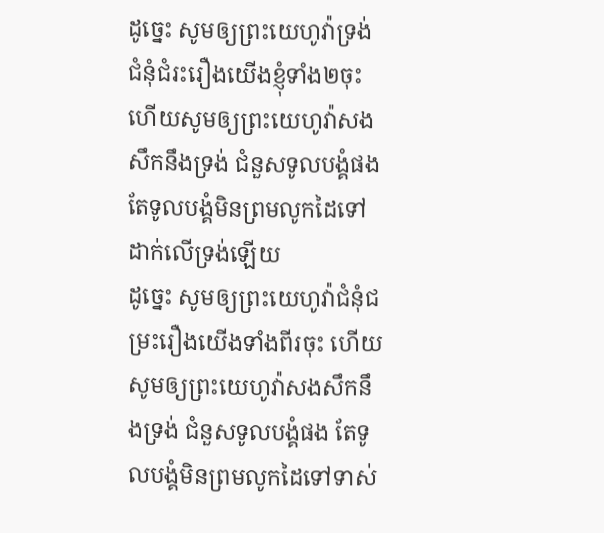ដូច្នេះ សូមឲ្យព្រះយេហូវ៉ាទ្រង់ជំនុំជំរះរឿងយើងខ្ញុំទាំង២ចុះ ហើយសូមឲ្យព្រះយេហូវ៉ាសងសឹកនឹងទ្រង់ ជំនួសទូលបង្គំផង តែទូលបង្គំមិនព្រមលូកដៃទៅដាក់លើទ្រង់ឡើយ
ដូច្នេះ សូមឲ្យព្រះយេហូវ៉ាជំនុំជម្រះរឿងយើងទាំងពីរចុះ ហើយសូមឲ្យព្រះយេហូវ៉ាសងសឹកនឹងទ្រង់ ជំនួសទូលបង្គំផង តែទូលបង្គំមិនព្រមលូកដៃទៅទាស់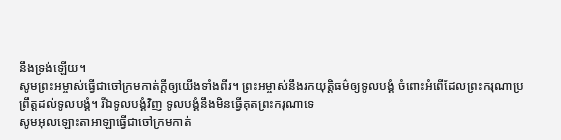នឹងទ្រង់ឡើយ។
សូមព្រះអម្ចាស់ធ្វើជាចៅក្រមកាត់ក្ដីឲ្យយើងទាំងពីរ។ ព្រះអម្ចាស់នឹងរកយុត្តិធម៌ឲ្យទូលបង្គំ ចំពោះអំពើដែលព្រះករុណាប្រព្រឹត្តដល់ទូលបង្គំ។ រីឯទូលបង្គំវិញ ទូលបង្គំនឹងមិនធ្វើគុតព្រះករុណាទេ
សូមអុលឡោះតាអាឡាធ្វើជាចៅក្រមកាត់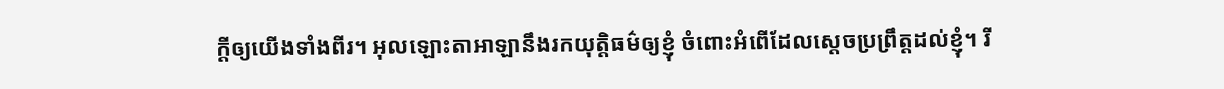ក្តីឲ្យយើងទាំងពីរ។ អុលឡោះតាអាឡានឹងរកយុត្តិធម៌ឲ្យខ្ញុំ ចំពោះអំពើដែលស្តេចប្រព្រឹត្តដល់ខ្ញុំ។ រី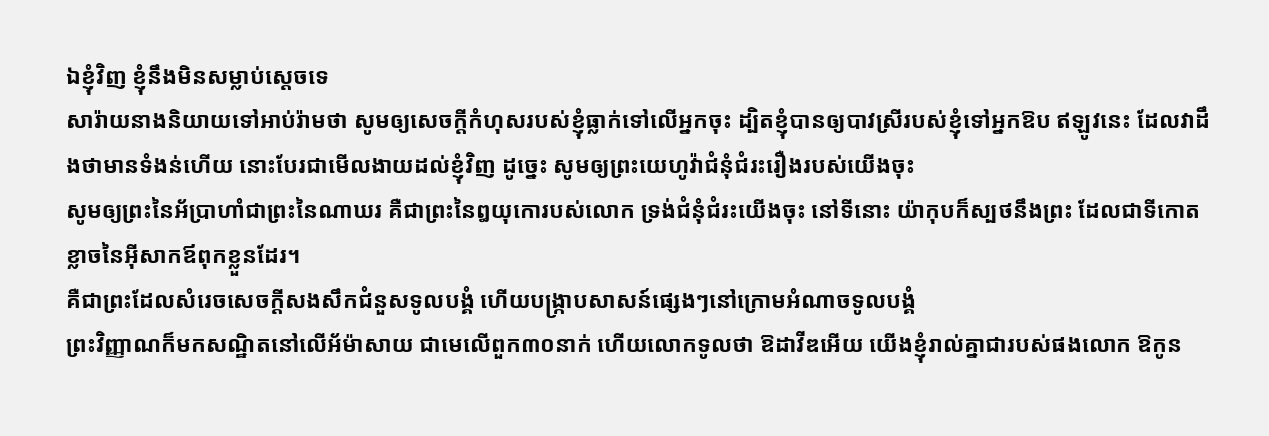ឯខ្ញុំវិញ ខ្ញុំនឹងមិនសម្លាប់ស្តេចទេ
សារ៉ាយនាងនិយាយទៅអាប់រ៉ាមថា សូមឲ្យសេចក្ដីកំហុសរបស់ខ្ញុំធ្លាក់ទៅលើអ្នកចុះ ដ្បិតខ្ញុំបានឲ្យបាវស្រីរបស់ខ្ញុំទៅអ្នកឱប ឥឡូវនេះ ដែលវាដឹងថាមានទំងន់ហើយ នោះបែរជាមើលងាយដល់ខ្ញុំវិញ ដូច្នេះ សូមឲ្យព្រះយេហូវ៉ាជំនុំជំរះរឿងរបស់យើងចុះ
សូមឲ្យព្រះនៃអ័ប្រាហាំជាព្រះនៃណាឃរ គឺជាព្រះនៃឰយុកោរបស់លោក ទ្រង់ជំនុំជំរះយើងចុះ នៅទីនោះ យ៉ាកុបក៏ស្បថនឹងព្រះ ដែលជាទីកោតខ្លាចនៃអ៊ីសាកឪពុកខ្លួនដែរ។
គឺជាព្រះដែលសំរេចសេចក្ដីសងសឹកជំនួសទូលបង្គំ ហើយបង្ក្រាបសាសន៍ផ្សេងៗនៅក្រោមអំណាចទូលបង្គំ
ព្រះវិញ្ញាណក៏មកសណ្ឋិតនៅលើអ័ម៉ាសាយ ជាមេលើពួក៣០នាក់ ហើយលោកទូលថា ឱដាវីឌអើយ យើងខ្ញុំរាល់គ្នាជារបស់ផងលោក ឱកូន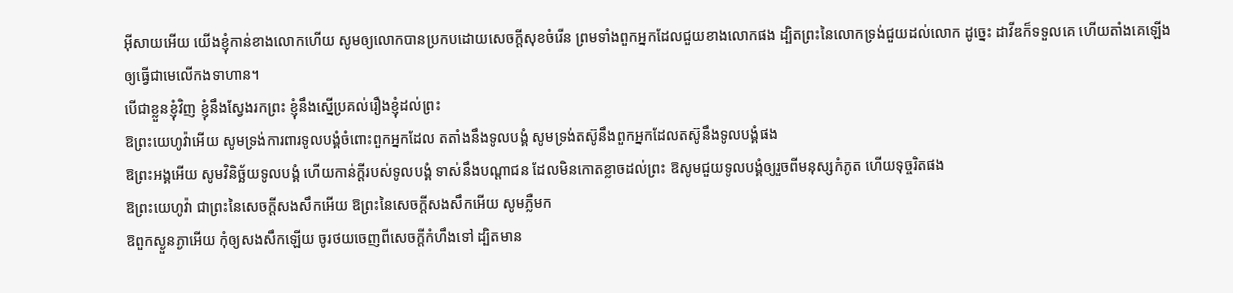អ៊ីសាយអើយ យើងខ្ញុំកាន់ខាងលោកហើយ សូមឲ្យលោកបានប្រកបដោយសេចក្ដីសុខចំរើន ព្រមទាំងពួកអ្នកដែលជួយខាងលោកផង ដ្បិតព្រះនៃលោកទ្រង់ជួយដល់លោក ដូច្នេះ ដាវីឌក៏ទទួលគេ ហើយតាំងគេឡើងឲ្យធ្វើជាមេលើកងទាហាន។
បើជាខ្លួនខ្ញុំវិញ ខ្ញុំនឹងស្វែងរកព្រះ ខ្ញុំនឹងស្នើប្រគល់រឿងខ្ញុំដល់ព្រះ
ឱព្រះយេហូវ៉ាអើយ សូមទ្រង់ការពារទូលបង្គំចំពោះពួកអ្នកដែល តតាំងនឹងទូលបង្គំ សូមទ្រង់តស៊ូនឹងពួកអ្នកដែលតស៊ូនឹងទូលបង្គំផង
ឱព្រះអង្គអើយ សូមវិនិច្ឆ័យទូលបង្គំ ហើយកាន់ក្តីរបស់ទូលបង្គំ ទាស់នឹងបណ្តាជន ដែលមិនកោតខ្លាចដល់ព្រះ ឱសូមជួយទូលបង្គំឲ្យរួចពីមនុស្សកំភូត ហើយទុច្ចរិតផង
ឱព្រះយេហូវ៉ា ជាព្រះនៃសេចក្ដីសងសឹកអើយ ឱព្រះនៃសេចក្ដីសងសឹកអើយ សូមភ្លឺមក
ឱពួកស្ងួនភ្ងាអើយ កុំឲ្យសងសឹកឡើយ ចូរថយចេញពីសេចក្ដីកំហឹងទៅ ដ្បិតមាន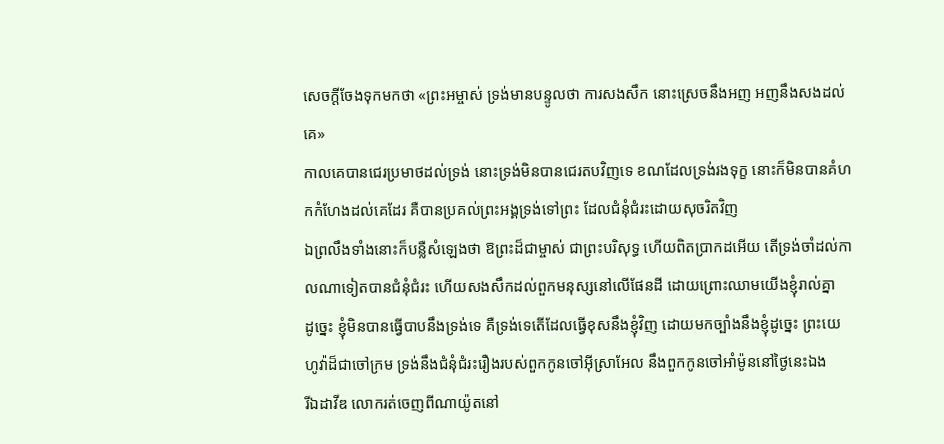សេចក្ដីចែងទុកមកថា «ព្រះអម្ចាស់ ទ្រង់មានបន្ទូលថា ការសងសឹក នោះស្រេចនឹងអញ អញនឹងសងដល់គេ»
កាលគេបានជេរប្រមាថដល់ទ្រង់ នោះទ្រង់មិនបានជេរតបវិញទេ ខណដែលទ្រង់រងទុក្ខ នោះក៏មិនបានគំហកកំហែងដល់គេដែរ គឺបានប្រគល់ព្រះអង្គទ្រង់ទៅព្រះ ដែលជំនុំជំរះដោយសុចរិតវិញ
ឯព្រលឹងទាំងនោះក៏បន្លឺសំឡេងថា ឱព្រះដ៏ជាម្ចាស់ ជាព្រះបរិសុទ្ធ ហើយពិតប្រាកដអើយ តើទ្រង់ចាំដល់កាលណាទៀតបានជំនុំជំរះ ហើយសងសឹកដល់ពួកមនុស្សនៅលើផែនដី ដោយព្រោះឈាមយើងខ្ញុំរាល់គ្នា
ដូច្នេះ ខ្ញុំមិនបានធ្វើបាបនឹងទ្រង់ទេ គឺទ្រង់ទេតើដែលធ្វើខុសនឹងខ្ញុំវិញ ដោយមកច្បាំងនឹងខ្ញុំដូច្នេះ ព្រះយេហូវ៉ាដ៏ជាចៅក្រម ទ្រង់នឹងជំនុំជំរះរឿងរបស់ពួកកូនចៅអ៊ីស្រាអែល នឹងពួកកូនចៅអាំម៉ូននៅថ្ងៃនេះឯង
រីឯដាវីឌ លោករត់ចេញពីណាយ៉ូតនៅ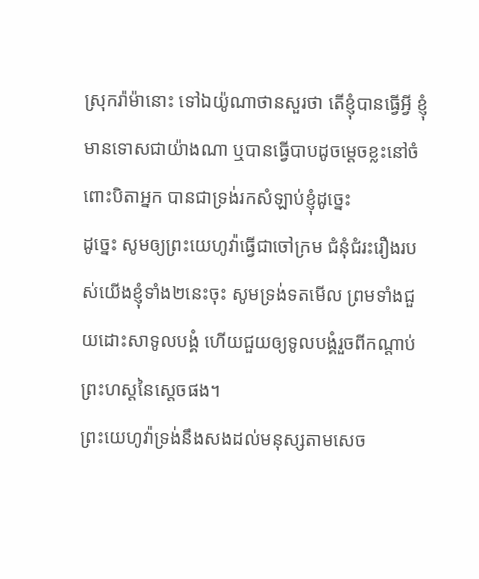ស្រុករ៉ាម៉ានោះ ទៅឯយ៉ូណាថានសួរថា តើខ្ញុំបានធ្វើអ្វី ខ្ញុំមានទោសជាយ៉ាងណា ឬបានធ្វើបាបដូចម្តេចខ្លះនៅចំពោះបិតាអ្នក បានជាទ្រង់រកសំឡាប់ខ្ញុំដូច្នេះ
ដូច្នេះ សូមឲ្យព្រះយេហូវ៉ាធ្វើជាចៅក្រម ជំនុំជំរះរឿងរបស់យើងខ្ញុំទាំង២នេះចុះ សូមទ្រង់ទតមើល ព្រមទាំងជួយដោះសាទូលបង្គំ ហើយជួយឲ្យទូលបង្គំរួចពីកណ្តាប់ព្រះហស្តនៃស្តេចផង។
ព្រះយេហូវ៉ាទ្រង់នឹងសងដល់មនុស្សតាមសេច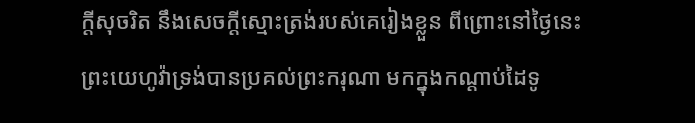ក្ដីសុចរិត នឹងសេចក្ដីស្មោះត្រង់របស់គេរៀងខ្លួន ពីព្រោះនៅថ្ងៃនេះ ព្រះយេហូវ៉ាទ្រង់បានប្រគល់ព្រះករុណា មកក្នុងកណ្តាប់ដៃទូ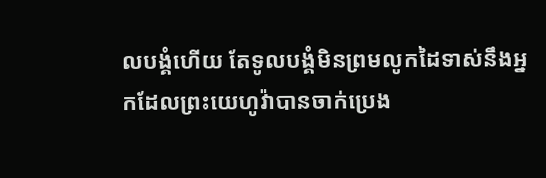លបង្គំហើយ តែទូលបង្គំមិនព្រមលូកដៃទាស់នឹងអ្នកដែលព្រះយេហូវ៉ាបានចាក់ប្រេង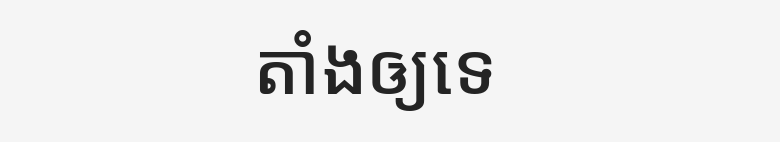តាំងឲ្យទេ